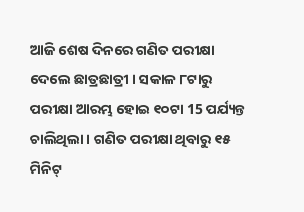ଆଜି ଶେଷ ଦିନରେ ଗଣିତ ପରୀକ୍ଷା ଦେଲେ ଛାତ୍ରଛାତ୍ରୀ । ସକାଳ ୮ଟାରୁ ପରୀକ୍ଷା ଆରମ୍ଭ ହୋଇ ୧୦ଟା 15 ପର୍ଯ୍ୟନ୍ତ ଚାଲିଥିଲା । ଗଣିତ ପରୀକ୍ଷା ଥିବାରୁ ୧୫ ମିନିଟ୍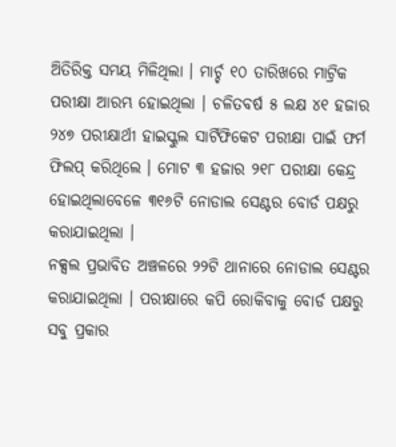ଅିତିରିକ୍ତ ସମୟ ମିଳିଥିଲା । ମାର୍ଚ୍ଚ ୧୦ ତାରିଖରେ ମାଟ୍ରିକ ପରୀକ୍ଷା ଆରମ୍ଭ ହୋଇଥିଲା । ଚଳିତବର୍ଷ ୫ ଲକ୍ଷ ୪୧ ହଜାର ୨୪୭ ପରୀକ୍ଷାର୍ଥୀ ହାଇସ୍କୁଲ ସାର୍ଟିଫିକେଟ ପରୀକ୍ଷା ପାଇଁ ଫର୍ମ ଫିଲପ୍ କରିଥିଲେ । ମୋଟ ୩ ହଜାର ୨୧୮ ପରୀକ୍ଷା କେନ୍ଦ୍ର ହୋଇଥିଲାବେଳେ ୩୧୬ଟି ନୋଡାଲ ସେଣ୍ଟର ବୋର୍ଡ ପକ୍ଷରୁ କରାଯାଇଥିଲା ।
ନକ୍ସଲ ପ୍ରଭାବିତ ଅଞ୍ଚଳରେ ୨୨ଟି ଥାନାରେ ନୋଡାଲ ସେଣ୍ଟର କରାଯାଇଥିଲା । ପରୀକ୍ଷାରେ କପି ରୋକିବାକୁ ବୋର୍ଡ ପକ୍ଷରୁ ସବୁ ପ୍ରକାର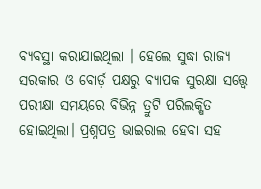ବ୍ୟବସ୍ଥା କରାଯାଇଥିଲା । ହେଲେ ସୁଦ୍ଧା ରାଜ୍ୟ ସରକାର ଓ ବୋର୍ଡ଼ ପକ୍ଷରୁ ବ୍ୟାପକ ସୁରକ୍ଷା ସତ୍ତ୍ୱେ ପରୀକ୍ଷା ସମୟରେ ବିଭିନ୍ନ ତ୍ରୁଟି ପରିଲକ୍ଷିତ ହୋଇଥିଲା। ପ୍ରଶ୍ନପତ୍ର ଭାଇରାଲ ହେବା ସହ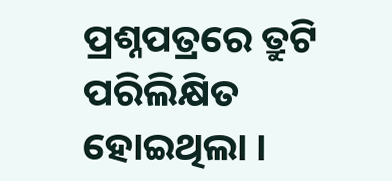ପ୍ରଶ୍ନପତ୍ରରେ ତ୍ରୁଟି ପରିଲିକ୍ଷିତ ହୋଇଥିଲା ।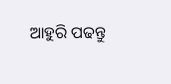ଆହୁରି ପଢନ୍ତୁ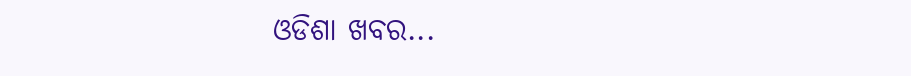ଓଡିଶା ଖବର...